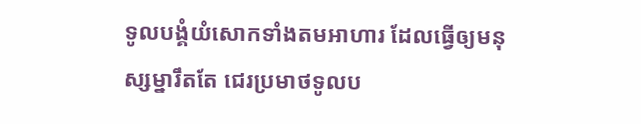ទូលបង្គំយំសោកទាំងតមអាហារ ដែលធ្វើឲ្យមនុស្សម្នារឹតតែ ជេរប្រមាថទូលប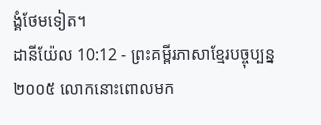ង្គំថែមទៀត។
ដានីយ៉ែល 10:12 - ព្រះគម្ពីរភាសាខ្មែរបច្ចុប្បន្ន ២០០៥ លោកនោះពោលមក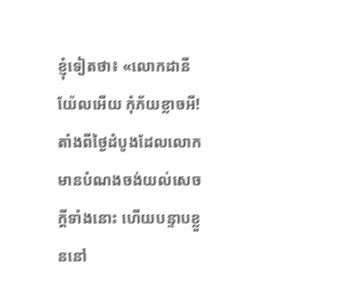ខ្ញុំទៀតថា៖ «លោកដានីយ៉ែលអើយ កុំភ័យខ្លាចអី! តាំងពីថ្ងៃដំបូងដែលលោកមានបំណងចង់យល់សេចក្ដីទាំងនោះ ហើយបន្ទាបខ្លួននៅ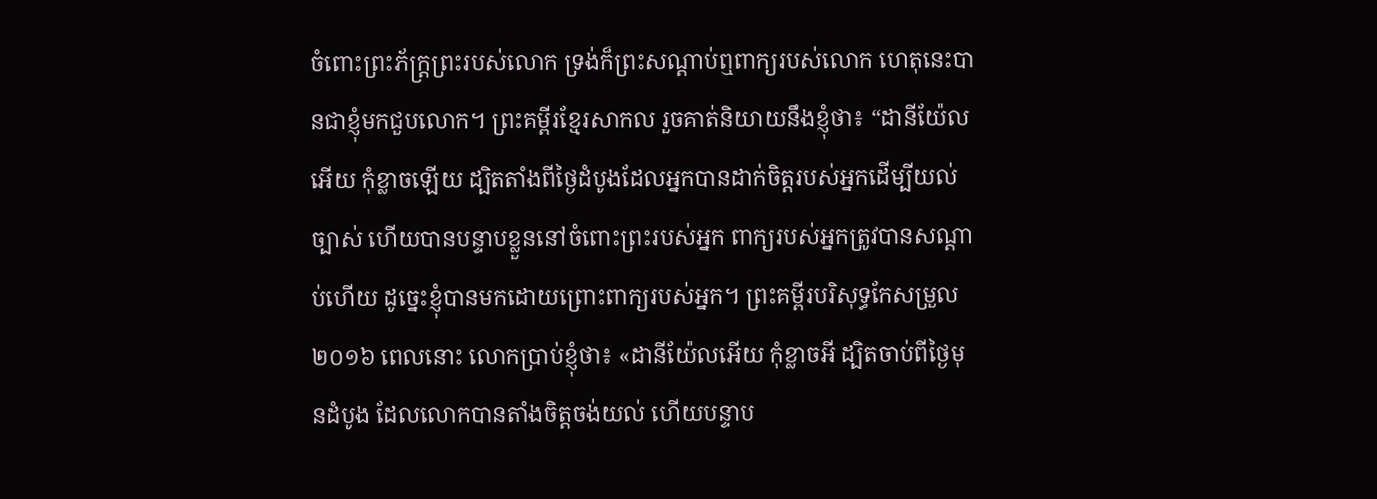ចំពោះព្រះភ័ក្ត្រព្រះរបស់លោក ទ្រង់ក៏ព្រះសណ្ដាប់ឮពាក្យរបស់លោក ហេតុនេះបានជាខ្ញុំមកជួបលោក។ ព្រះគម្ពីរខ្មែរសាកល រួចគាត់និយាយនឹងខ្ញុំថា៖ “ដានីយ៉ែលអើយ កុំខ្លាចឡើយ ដ្បិតតាំងពីថ្ងៃដំបូងដែលអ្នកបានដាក់ចិត្តរបស់អ្នកដើម្បីយល់ច្បាស់ ហើយបានបន្ទាបខ្លួននៅចំពោះព្រះរបស់អ្នក ពាក្យរបស់អ្នកត្រូវបានសណ្ដាប់ហើយ ដូច្នេះខ្ញុំបានមកដោយព្រោះពាក្យរបស់អ្នក។ ព្រះគម្ពីរបរិសុទ្ធកែសម្រួល ២០១៦ ពេលនោះ លោកប្រាប់ខ្ញុំថា៖ «ដានីយ៉ែលអើយ កុំខ្លាចអី ដ្បិតចាប់ពីថ្ងៃមុនដំបូង ដែលលោកបានតាំងចិត្តចង់យល់ ហើយបន្ទាប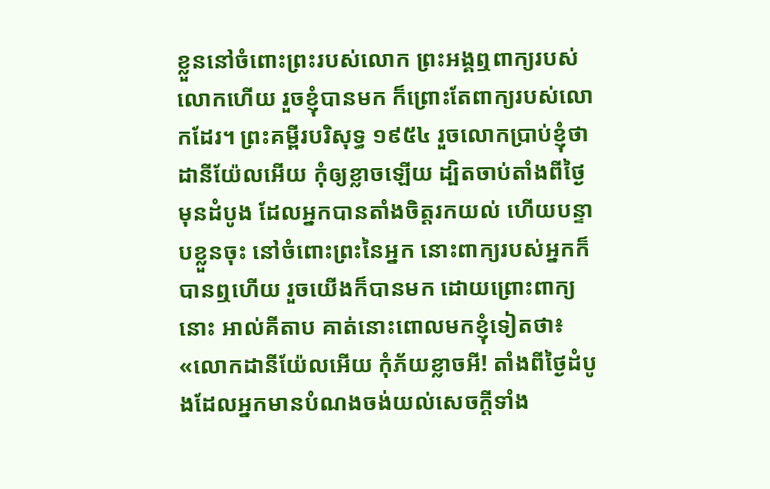ខ្លួននៅចំពោះព្រះរបស់លោក ព្រះអង្គឮពាក្យរបស់លោកហើយ រួចខ្ញុំបានមក ក៏ព្រោះតែពាក្យរបស់លោកដែរ។ ព្រះគម្ពីរបរិសុទ្ធ ១៩៥៤ រួចលោកប្រាប់ខ្ញុំថា ដានីយ៉ែលអើយ កុំឲ្យខ្លាចឡើយ ដ្បិតចាប់តាំងពីថ្ងៃមុនដំបូង ដែលអ្នកបានតាំងចិត្តរកយល់ ហើយបន្ទាបខ្លួនចុះ នៅចំពោះព្រះនៃអ្នក នោះពាក្យរបស់អ្នកក៏បានឮហើយ រួចយើងក៏បានមក ដោយព្រោះពាក្យនោះ អាល់គីតាប គាត់នោះពោលមកខ្ញុំទៀតថា៖ «លោកដានីយ៉ែលអើយ កុំភ័យខ្លាចអី! តាំងពីថ្ងៃដំបូងដែលអ្នកមានបំណងចង់យល់សេចក្ដីទាំង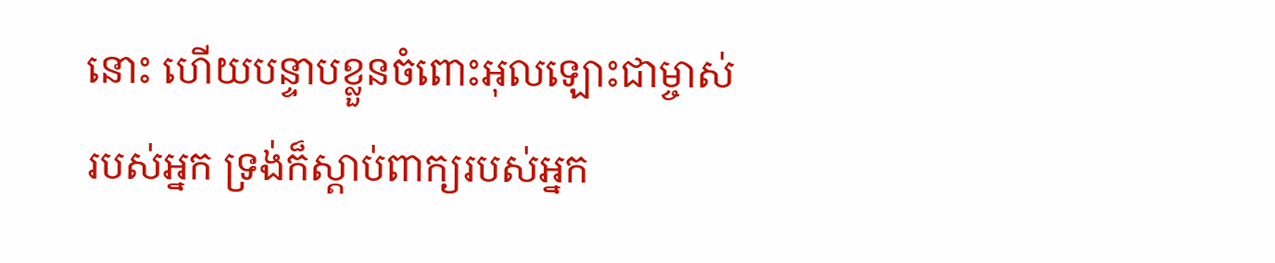នោះ ហើយបន្ទាបខ្លួនចំពោះអុលឡោះជាម្ចាស់របស់អ្នក ទ្រង់ក៏ស្តាប់ពាក្យរបស់អ្នក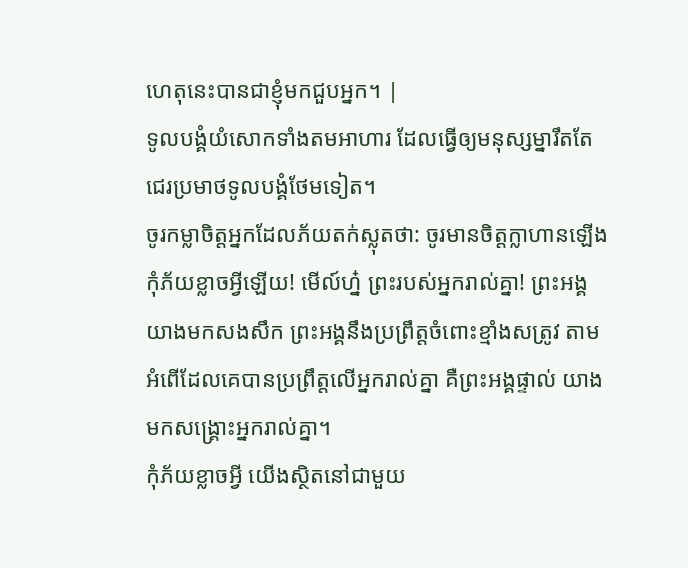ហេតុនេះបានជាខ្ញុំមកជួបអ្នក។ |
ទូលបង្គំយំសោកទាំងតមអាហារ ដែលធ្វើឲ្យមនុស្សម្នារឹតតែ ជេរប្រមាថទូលបង្គំថែមទៀត។
ចូរកម្លាចិត្តអ្នកដែលភ័យតក់ស្លុតថា: ចូរមានចិត្តក្លាហានឡើង កុំភ័យខ្លាចអ្វីឡើយ! មើល៍ហ្ន៎ ព្រះរបស់អ្នករាល់គ្នា! ព្រះអង្គយាងមកសងសឹក ព្រះអង្គនឹងប្រព្រឹត្តចំពោះខ្មាំងសត្រូវ តាមអំពើដែលគេបានប្រព្រឹត្តលើអ្នករាល់គ្នា គឺព្រះអង្គផ្ទាល់ យាងមកសង្គ្រោះអ្នករាល់គ្នា។
កុំភ័យខ្លាចអ្វី យើងស្ថិតនៅជាមួយ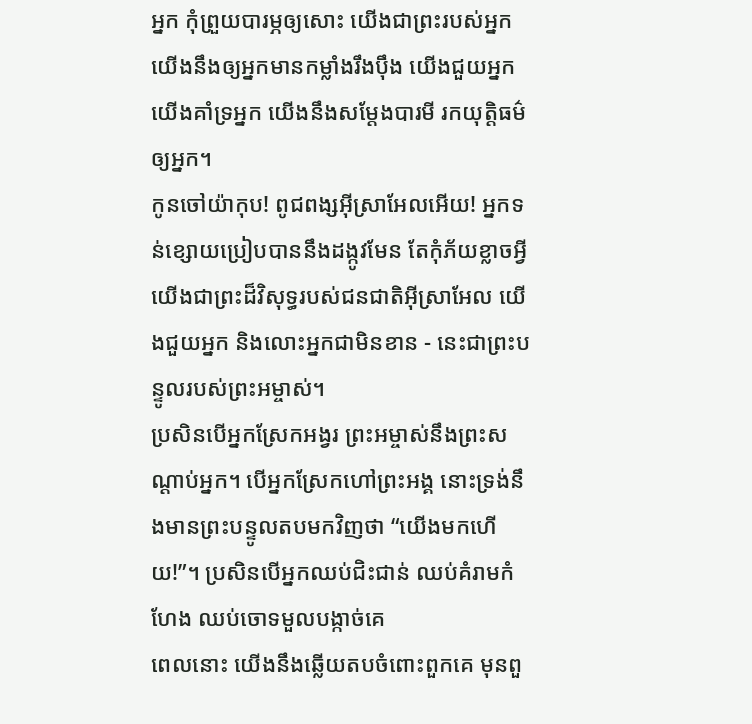អ្នក កុំព្រួយបារម្ភឲ្យសោះ យើងជាព្រះរបស់អ្នក យើងនឹងឲ្យអ្នកមានកម្លាំងរឹងប៉ឹង យើងជួយអ្នក យើងគាំទ្រអ្នក យើងនឹងសម្តែងបារមី រកយុត្តិធម៌ឲ្យអ្នក។
កូនចៅយ៉ាកុប! ពូជពង្សអ៊ីស្រាអែលអើយ! អ្នកទន់ខ្សោយប្រៀបបាននឹងដង្កូវមែន តែកុំភ័យខ្លាចអ្វី យើងជាព្រះដ៏វិសុទ្ធរបស់ជនជាតិអ៊ីស្រាអែល យើងជួយអ្នក និងលោះអ្នកជាមិនខាន - នេះជាព្រះបន្ទូលរបស់ព្រះអម្ចាស់។
ប្រសិនបើអ្នកស្រែកអង្វរ ព្រះអម្ចាស់នឹងព្រះសណ្ដាប់អ្នក។ បើអ្នកស្រែកហៅព្រះអង្គ នោះទ្រង់នឹងមានព្រះបន្ទូលតបមកវិញថា “យើងមកហើយ!”។ ប្រសិនបើអ្នកឈប់ជិះជាន់ ឈប់គំរាមកំហែង ឈប់ចោទមួលបង្កាច់គេ
ពេលនោះ យើងនឹងឆ្លើយតបចំពោះពួកគេ មុនពួ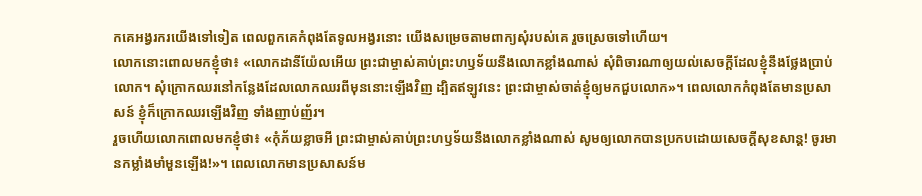កគេអង្វរករយើងទៅទៀត ពេលពួកគេកំពុងតែទូលអង្វរនោះ យើងសម្រេចតាមពាក្យសុំរបស់គេ រួចស្រេចទៅហើយ។
លោកនោះពោលមកខ្ញុំថា៖ «លោកដានីយ៉ែលអើយ ព្រះជាម្ចាស់គាប់ព្រះហឫទ័យនឹងលោកខ្លាំងណាស់ សុំពិចារណាឲ្យយល់សេចក្ដីដែលខ្ញុំនឹងថ្លែងប្រាប់លោក។ សុំក្រោកឈរនៅកន្លែងដែលលោកឈរពីមុននោះឡើងវិញ ដ្បិតឥឡូវនេះ ព្រះជាម្ចាស់ចាត់ខ្ញុំឲ្យមកជួបលោក»។ ពេលលោកកំពុងតែមានប្រសាសន៍ ខ្ញុំក៏ក្រោកឈរឡើងវិញ ទាំងញាប់ញ័រ។
រួចហើយលោកពោលមកខ្ញុំថា៖ «កុំភ័យខ្លាចអី ព្រះជាម្ចាស់គាប់ព្រះហឫទ័យនឹងលោកខ្លាំងណាស់ សូមឲ្យលោកបានប្រកបដោយសេចក្ដីសុខសាន្ត! ចូរមានកម្លាំងមាំមួនឡើង!»។ ពេលលោកមានប្រសាសន៍ម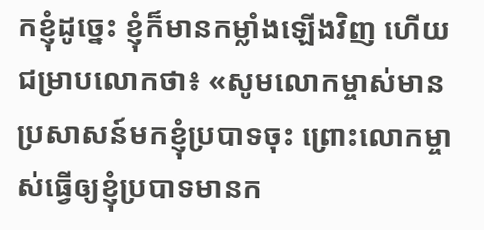កខ្ញុំដូច្នេះ ខ្ញុំក៏មានកម្លាំងឡើងវិញ ហើយជម្រាបលោកថា៖ «សូមលោកម្ចាស់មានប្រសាសន៍មកខ្ញុំប្របាទចុះ ព្រោះលោកម្ចាស់ធ្វើឲ្យខ្ញុំប្របាទមានក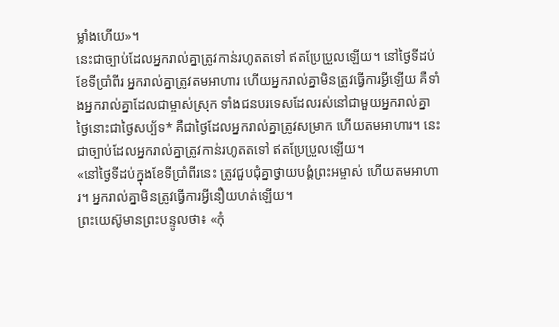ម្លាំងហើយ»។
នេះជាច្បាប់ដែលអ្នករាល់គ្នាត្រូវកាន់រហូតតទៅ ឥតប្រែប្រួលឡើយ។ នៅថ្ងៃទីដប់ ខែទីប្រាំពីរ អ្នករាល់គ្នាត្រូវតមអាហារ ហើយអ្នករាល់គ្នាមិនត្រូវធ្វើការអ្វីឡើយ គឺទាំងអ្នករាល់គ្នាដែលជាម្ចាស់ស្រុក ទាំងជនបរទេសដែលរស់នៅជាមួយអ្នករាល់គ្នា
ថ្ងៃនោះជាថ្ងៃសប្ប័ទ* គឺជាថ្ងៃដែលអ្នករាល់គ្នាត្រូវសម្រាក ហើយតមអាហារ។ នេះជាច្បាប់ដែលអ្នករាល់គ្នាត្រូវកាន់រហូតតទៅ ឥតប្រែប្រួលឡើយ។
«នៅថ្ងៃទីដប់ក្នុងខែទីប្រាំពីរនេះ ត្រូវជួបជុំគ្នាថ្វាយបង្គំព្រះអម្ចាស់ ហើយតមអាហារ។ អ្នករាល់គ្នាមិនត្រូវធ្វើការអ្វីនឿយហត់ឡើយ។
ព្រះយេស៊ូមានព្រះបន្ទូលថា៖ «កុំ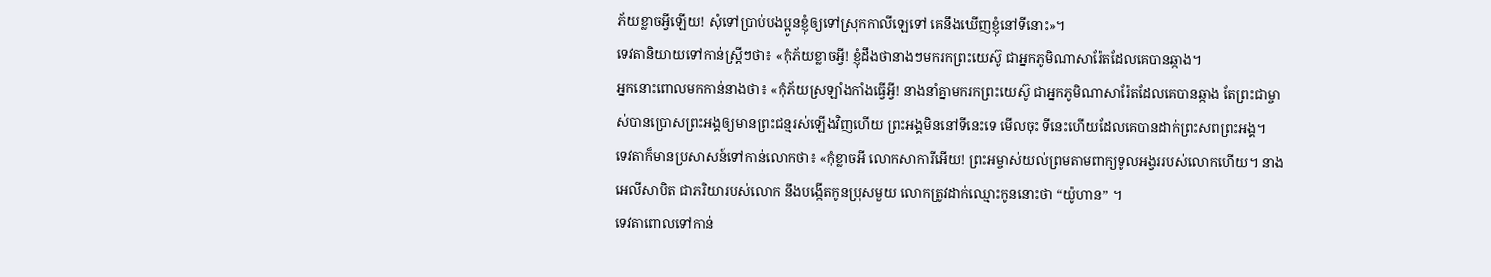ភ័យខ្លាចអ្វីឡើយ! សុំទៅប្រាប់បងប្អូនខ្ញុំឲ្យទៅស្រុកកាលីឡេទៅ គេនឹងឃើញខ្ញុំនៅទីនោះ»។
ទេវតានិយាយទៅកាន់ស្ត្រីៗថា៖ «កុំភ័យខ្លាចអ្វី! ខ្ញុំដឹងថានាងៗមករកព្រះយេស៊ូ ជាអ្នកភូមិណាសារ៉ែតដែលគេបានឆ្កាង។
អ្នកនោះពោលមកកាន់នាងថា៖ «កុំភ័យស្រឡាំងកាំងធ្វើអ្វី! នាងនាំគ្នាមករកព្រះយេស៊ូ ជាអ្នកភូមិណាសារ៉ែតដែលគេបានឆ្កាង តែព្រះជាម្ចាស់បានប្រោសព្រះអង្គឲ្យមានព្រះជន្មរស់ឡើងវិញហើយ ព្រះអង្គមិននៅទីនេះទេ មើលចុះ ទីនេះហើយដែលគេបានដាក់ព្រះសពព្រះអង្គ។
ទេវតាក៏មានប្រសាសន៍ទៅកាន់លោកថា៖ «កុំខ្លាចអី លោកសាការីអើយ! ព្រះអម្ចាស់យល់ព្រមតាមពាក្យទូលអង្វររបស់លោកហើយ។ នាងអេលីសាបិត ជាភរិយារបស់លោក នឹងបង្កើតកូនប្រុសមួយ លោកត្រូវដាក់ឈ្មោះកូននោះថា “យ៉ូហាន” ។
ទេវតាពោលទៅកាន់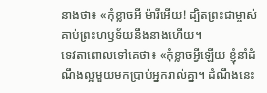នាងថា៖ «កុំខ្លាចអី ម៉ារីអើយ! ដ្បិតព្រះជាម្ចាស់គាប់ព្រះហឫទ័យនឹងនាងហើយ។
ទេវតាពោលទៅគេថា៖ «កុំខ្លាចអ្វីឡើយ ខ្ញុំនាំដំណឹងល្អមួយមកប្រាប់អ្នករាល់គ្នា។ ដំណឹងនេះ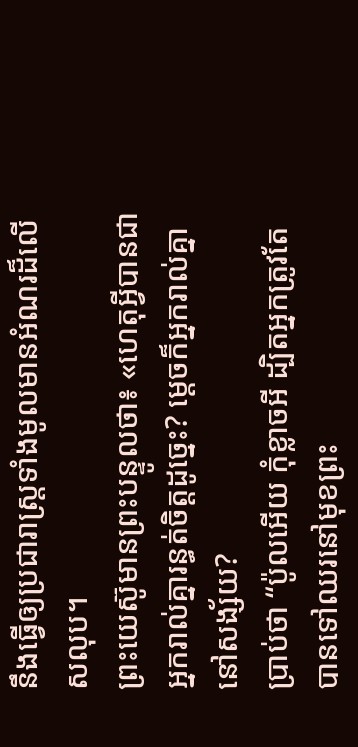នឹងធ្វើឲ្យប្រជារាស្ត្រទាំងមូលមានអំណរដ៏លើសលុប។
ព្រះយេស៊ូមានព្រះបន្ទូលថា៖ «ហេតុអ្វីបានជាអ្នករាល់គ្នារន្ធត់ចិត្តដូច្នេះ? ម្ដេចក៏អ្នករាល់គ្នានៅសង្ស័យ?
ប្រាប់ថា “ប៉ូលអើយ កុំខ្លាចអី ដ្បិតអ្នកត្រូវតែបានទៅឈរនៅមុខព្រះ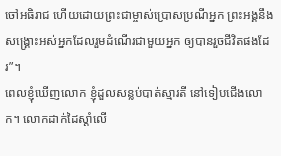ចៅអធិរាជ ហើយដោយព្រះជាម្ចាស់ប្រោសប្រណីអ្នក ព្រះអង្គនឹងសង្គ្រោះអស់អ្នកដែលរួមដំណើរជាមួយអ្នក ឲ្យបានរួចជីវិតផងដែរ”។
ពេលខ្ញុំឃើញលោក ខ្ញុំដួលសន្លប់បាត់ស្មារតី នៅទៀបជើងលោក។ លោកដាក់ដៃស្ដាំលើ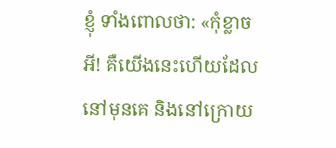ខ្ញុំ ទាំងពោលថា: «កុំខ្លាចអី! គឺយើងនេះហើយដែលនៅមុនគេ និងនៅក្រោយ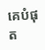គេបំផុត